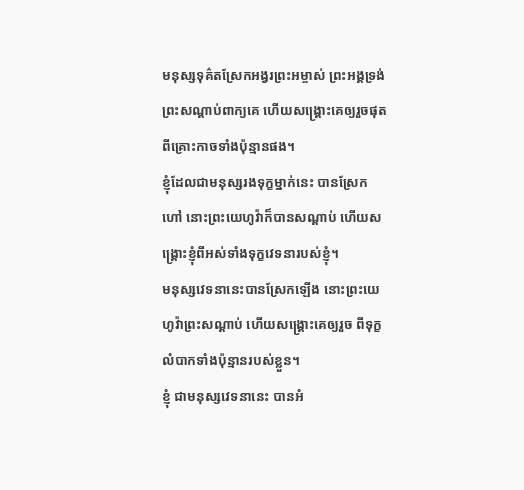មនុស្សទុគ៌តស្រែកអង្វរព្រះអម្ចាស់ ព្រះអង្គទ្រង់ព្រះសណ្ដាប់ពាក្យគេ ហើយសង្គ្រោះគេឲ្យរួចផុត ពីគ្រោះកាចទាំងប៉ុន្មានផង។
ខ្ញុំដែលជាមនុស្សរងទុក្ខម្នាក់នេះ បានស្រែកហៅ នោះព្រះយេហូវ៉ាក៏បានសណ្ដាប់ ហើយសង្គ្រោះខ្ញុំពីអស់ទាំងទុក្ខវេទនារបស់ខ្ញុំ។
មនុស្សវេទនានេះបានស្រែកឡើង នោះព្រះយេហូវ៉ាព្រះសណ្ដាប់ ហើយសង្គ្រោះគេឲ្យរួច ពីទុក្ខលំបាកទាំងប៉ុន្មានរបស់ខ្លួន។
ខ្ញុំ ជាមនុស្សវេទនានេះ បានអំ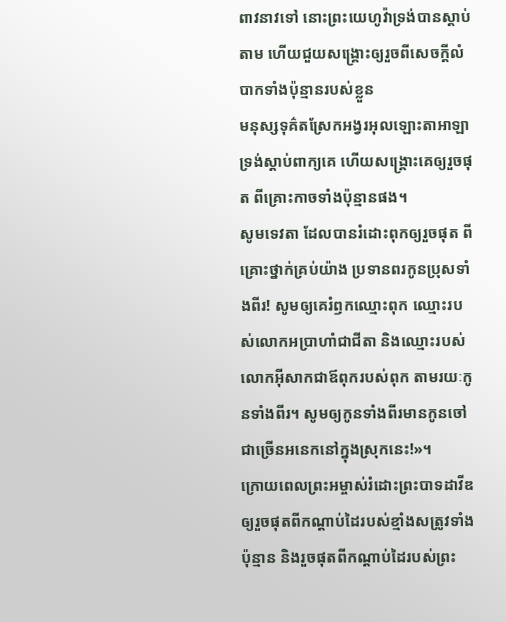ពាវនាវទៅ នោះព្រះយេហូវ៉ាទ្រង់បានស្តាប់តាម ហើយជួយសង្គ្រោះឲ្យរួចពីសេចក្ដីលំបាកទាំងប៉ុន្មានរបស់ខ្លួន
មនុស្សទុគ៌តស្រែកអង្វរអុលឡោះតាអាឡា ទ្រង់ស្តាប់ពាក្យគេ ហើយសង្គ្រោះគេឲ្យរួចផុត ពីគ្រោះកាចទាំងប៉ុន្មានផង។
សូមទេវតា ដែលបានរំដោះពុកឲ្យរួចផុត ពីគ្រោះថ្នាក់គ្រប់យ៉ាង ប្រទានពរកូនប្រុសទាំងពីរ! សូមឲ្យគេរំឭកឈ្មោះពុក ឈ្មោះរបស់លោកអប្រាហាំជាជីតា និងឈ្មោះរបស់លោកអ៊ីសាកជាឪពុករបស់ពុក តាមរយៈកូនទាំងពីរ។ សូមឲ្យកូនទាំងពីរមានកូនចៅ ជាច្រើនអនេកនៅក្នុងស្រុកនេះ!»។
ក្រោយពេលព្រះអម្ចាស់រំដោះព្រះបាទដាវីឌ ឲ្យរួចផុតពីកណ្ដាប់ដៃរបស់ខ្មាំងសត្រូវទាំងប៉ុន្មាន និងរួចផុតពីកណ្ដាប់ដៃរបស់ព្រះ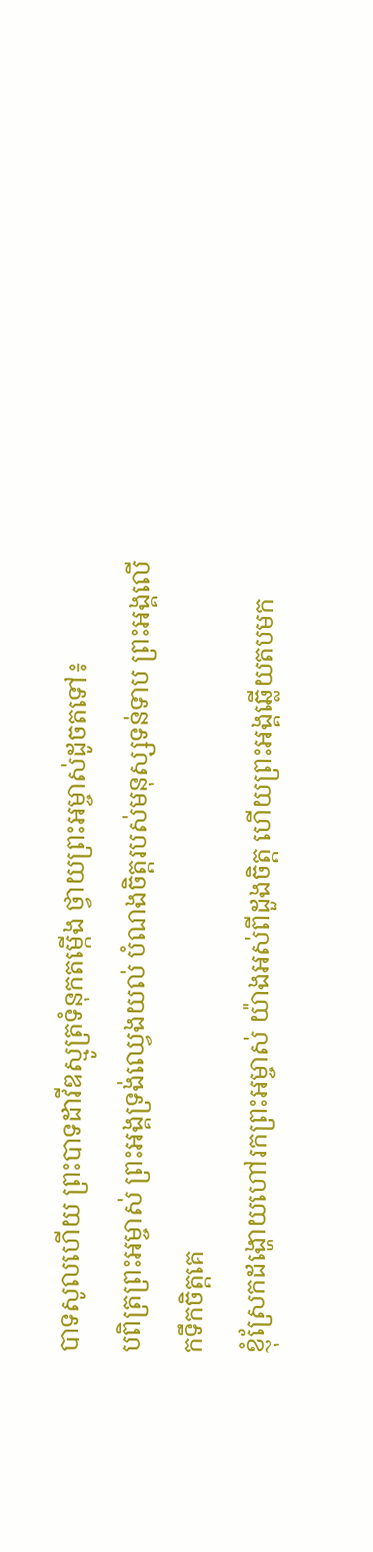បាទសូលហើយ ព្រះបាទដាវីឌស្មូត្រទំនុកតម្កើង ថ្វាយព្រះអម្ចាស់ដូចតទៅ៖
បពិត្រព្រះអម្ចាស់ ព្រះអង្គទ្រង់ឈ្វេងយល់ បំណងចិត្តរបស់មនុស្សទន់ទាប ព្រះអង្គលើកទឹកចិត្តគេ
ខ្ញុំស្រែកដង្ហោយហៅរកព្រះអម្ចាស់ យ៉ាងអស់ពីដួងចិត្ត ហើយព្រះអង្គឆ្លើយតបមក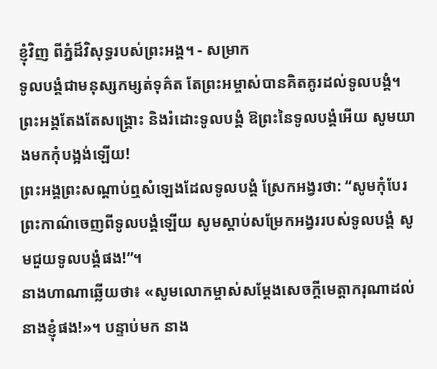ខ្ញុំវិញ ពីភ្នំដ៏វិសុទ្ធរបស់ព្រះអង្គ។ - សម្រាក
ទូលបង្គំជាមនុស្សកម្សត់ទុគ៌ត តែព្រះអម្ចាស់បានគិតគូរដល់ទូលបង្គំ។ ព្រះអង្គតែងតែសង្គ្រោះ និងរំដោះទូលបង្គំ ឱព្រះនៃទូលបង្គំអើយ សូមយាងមកកុំបង្អង់ឡើយ!
ព្រះអង្គព្រះសណ្ដាប់ឮសំឡេងដែលទូលបង្គំ ស្រែកអង្វរថា: “សូមកុំបែរព្រះកាណ៌ចេញពីទូលបង្គំឡើយ សូមស្ដាប់សម្រែកអង្វររបស់ទូលបង្គំ សូមជួយទូលបង្គំផង!”។
នាងហាណាឆ្លើយថា៖ «សូមលោកម្ចាស់សម្តែងសេចក្ដីមេត្តាករុណាដល់នាងខ្ញុំផង!»។ បន្ទាប់មក នាង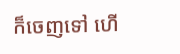ក៏ចេញទៅ ហើ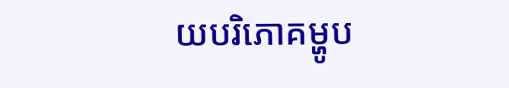យបរិភោគម្ហូប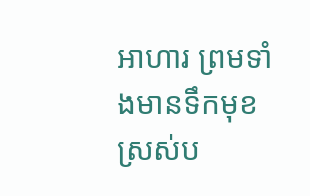អាហារ ព្រមទាំងមានទឹកមុខស្រស់ប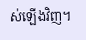ស់ឡើងវិញ។